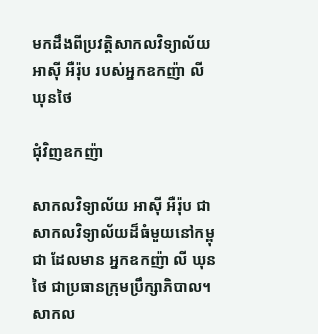មកដឹងពីប្រវត្តិសាកលវិទ្យាល័យ អាសុី អឺរ៉ុប របស់អ្នកឧកញ៉ា លី ឃុនថៃ

ជុំវិញឧកញ៉ា

សាកលវិទ្យាល័យ អាសុី អឺរ៉ុប ជាសាកលវិទ្យាល័យដ៏ធំមួយនៅកម្ពុជា ដែលមាន អ្នកឧកញ៉ា លី ឃុនថៃ ជាប្រធានក្រុមប្រឹក្សាភិបាល។ សាកល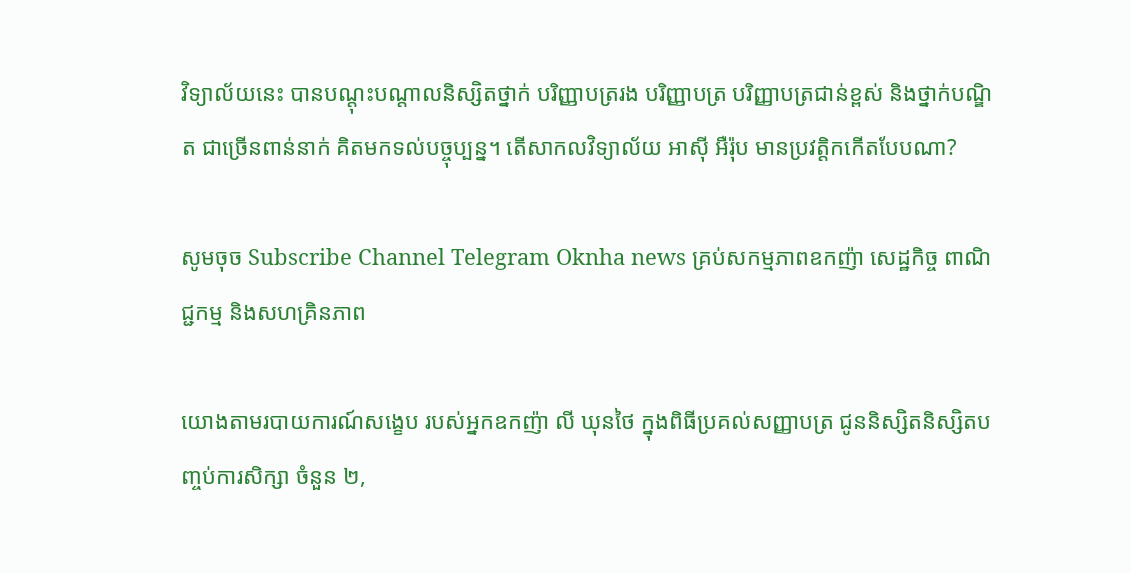វិទ្យាល័យនេះ បានបណ្តុះបណ្តាលនិស្សិតថ្នាក់ បរិញ្ញាបត្ររង បរិញ្ញាបត្រ បរិញ្ញាបត្រជាន់ខ្ពស់ និងថ្នាក់បណ្ឌិត ជាច្រើនពាន់នាក់ គិតមកទល់បច្ចុប្បន្ន។ តើសាកលវិទ្យាល័យ អាសុី អឺរ៉ុប មានប្រវត្តិកកើតបែបណា?

សូមចុច Subscribe Channel Telegram Oknha news គ្រប់សកម្មភាពឧកញ៉ា សេដ្ឋកិច្ច ពាណិជ្ជកម្ម និងសហគ្រិនភាព

យោងតាមរបាយការណ៍សង្ខេប របស់អ្នកឧកញ៉ា លី ឃុនថៃ ក្នុងពិធីប្រគល់សញ្ញាបត្រ ជូននិស្សិតនិស្សិតបញ្ចប់ការសិក្សា ចំនួន ២,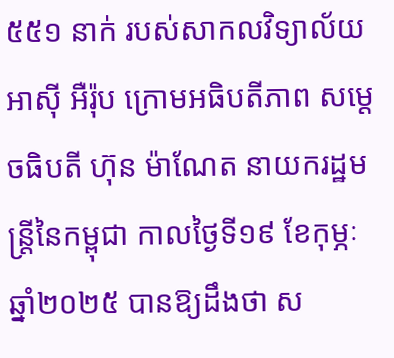៥៥១ នាក់ របស់សាកលវិទ្យាល័យ អាសុី អឺរ៉ុប ក្រោមអធិបតីភាព សម្ដេចធិបតី ហ៊ុន ម៉ាណែត នាយករដ្ឋមន្រ្តីនៃកម្ពុជា កាលថ្ងៃទី១៩ ខែកុម្ភៈ ឆ្នាំ២០២៥ បានឱ្យដឹងថា ស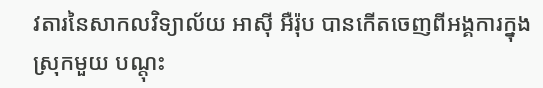វតារនៃសាកលវិទ្យាល័យ អាស៊ី អឺរ៉ុប បានកើតចេញពីអង្គការក្នុងស្រុកមួយ បណ្តុះ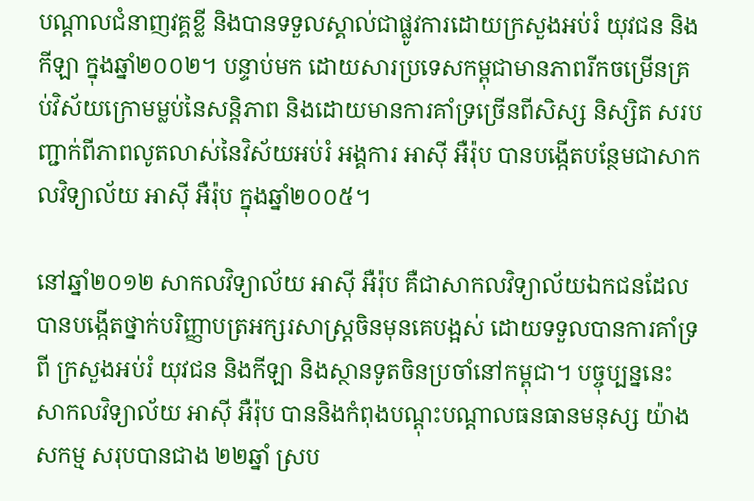បណ្តាលជំនាញវគ្គខ្លី និងបានទទួលស្គាល់ជាផ្លូវការដោយក្រសួងអប់រំ យុវជន និងកីឡា ក្នុងឆ្នាំ២០០២។ បន្ទាប់មក ដោយសារប្រទេសកម្ពុជាមានភាពរីកចម្រើនគ្រប់វិស័យក្រោមម្លប់នៃសន្តិភាព និងដោយមានការគាំទ្រច្រើនពីសិស្ស និស្សិត សរបញ្ជាក់ពីភាពលូតលាស់នៃវិស័យអប់រំ អង្គការ អាស៊ី អឺរ៉ុប បានបង្កើតបន្ថែមជាសាកលវិទ្យាល័យ អាស៊ី អឺរ៉ុប ក្នុងឆ្នាំ២០០៥។

នៅឆ្នាំ២០១២ សាកលវិទ្យាល័យ អាសុី អឺរ៉ុប គឺជាសាកលវិទ្យាល័យឯកជនដែលបានបង្កើតថ្នាក់បរិញ្ញាបត្រអក្សរសាស្ត្រចិនមុនគេបង្អស់ ដោយទទួលបានការគាំទ្រពី ក្រសួងអប់រំ យុវជន និងកីឡា និងស្ថានទូតចិនប្រចាំនៅកម្ពុជា។ បច្ចុប្បន្ននេះ សាកលវិទ្យាល័យ អាសុី អឺរ៉ុប បាននិងកំពុងបណ្ដុះបណ្ដាលធនធានមនុស្ស យ៉ាងសកម្ម សរុបបានជាង ២២ឆ្នាំ ស្រប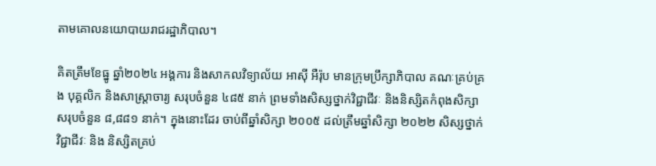តាមគោលនយោបាយរាជរដ្ឋាភិបាល។

គិតត្រឹមខែធ្នូ ឆ្នាំ២០២៤ អង្គការ និងសាកលវិទ្យាល័យ អាស៊ី អឺរ៉ុប មានក្រុមប្រឹក្សាភិបាល គណៈគ្រប់គ្រង បុគ្គលិក និងសាស្រ្តាចារ្យ សរុបចំនួន ៤៨៥ នាក់ ព្រមទាំងសិស្សថ្នាក់វិជ្ជាជីវៈ និងនិស្សិតកំពុងសិក្សា សរុបចំនួន ៨,៨៨១ នាក់។ ក្នុងនោះដែរ ចាប់ពីឆ្នាំសិក្សា ២០០៥ ដល់ត្រឹមឆ្នាំសិក្សា ២០២២ សិស្សថ្នាក់វិជ្ជាជីវៈ និង និស្សិតគ្រប់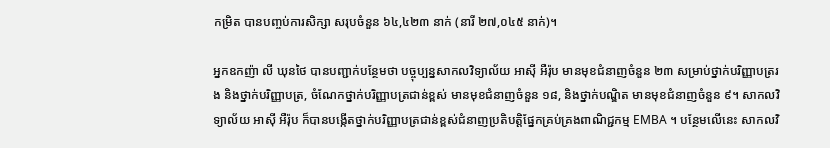កម្រិត បានបញ្ចប់ការសិក្សា សរុបចំនួន ៦៤,៤២៣ នាក់ (នារី ២៧,០៤៥ នាក់)។

អ្នកឧកញ៉ា លី ឃុនថៃ បានបញ្ជាក់បន្ថែមថា បច្ចុប្បន្នសាកលវិទ្យាល័យ អាសុី អឺរ៉ុប មានមុខជំនាញចំនួន ២៣ សម្រាប់ថ្នាក់បរិញ្ញាបត្ររង និងថ្នាក់បរិញ្ញាបត្រ, ចំណែកថ្នាក់បរិញ្ញាបត្រជាន់ខ្ពស់ មានមុខជំនាញចំនួន ១៨, និងថ្នាក់បណ្ឌិត មានមុខជំនាញចំនួន ៩។ សាកលវិទ្យាល័យ អាស៊ី អឺរ៉ុប ក៏បានបង្កើតថ្នាក់បរិញ្ញាបត្រជាន់ខ្ពស់ជំនាញប្រតិបត្តិផ្នែកគ្រប់គ្រងពាណិជ្ជកម្ម EMBA ។ បន្ថែមលើនេះ សាកលវិ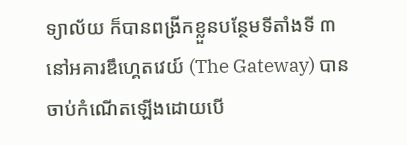ទ្យាល័យ ក៏បានពង្រីកខ្លួនបន្ថែមទីតាំងទី ៣ នៅអគារឌឹហ្គេតវេយ៍ (The Gateway) បានចាប់កំណើតឡើងដោយបើ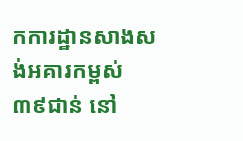កការដ្ឋានសាងសង់អគារកម្ពស់ ៣៩ជាន់ នៅ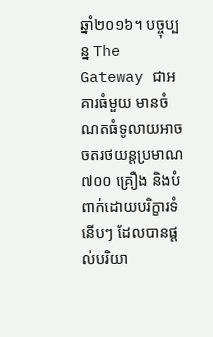ឆ្នាំ២០១៦។ បច្ចុប្បន្ន The Gateway ជាអគារធំមួយ មានចំណតធំទូលាយអាចចតរថយន្តប្រមាណ ៧០០ គ្រឿង និងបំពាក់ដោយបរិក្ខារទំនើបៗ ដែលបានផ្ដល់បរិយា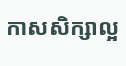កាសសិក្សាល្អ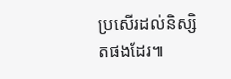ប្រសើរដល់និស្សិតផងដែរ៕